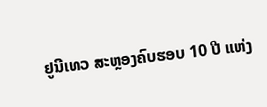ຢູນີເທວ ສະຫຼອງຄົບຮອບ 10 ປີ ແຫ່ງ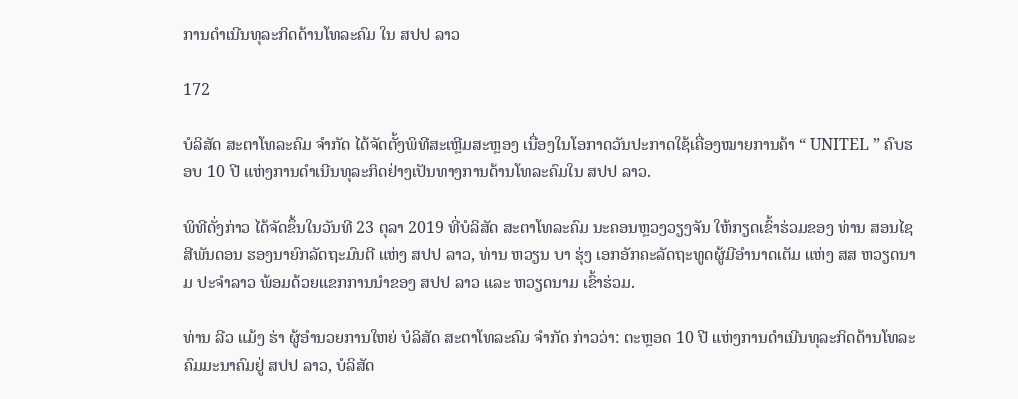ການດຳເນີນທຸລະກິດດ້ານໂທລະຄົມ ໃນ ສປປ ລາວ

172

ບໍລິສັດ ສະຕາໂທລະຄົມ ຈຳກັດ ໄດ້ຈັດຕັ້ງພິທີສະເຫຼີມສະຫຼອງ ເນື່ອງໃນໂອກາດວັນປະກາດໃຊ້ເຄື່ອງໝາຍການຄ້າ “ UNITEL ” ຄົບຮອບ 10 ປີ ແຫ່ງການດຳເນີນທຸລະກິດຢ່າງເປັນທາງການດ້ານໂທລະຄົມໃນ ສປປ ລາວ.

ພິທີດັ່ງກ່າວ ໄດ້ຈັດຂຶ້ນໃນວັນທີ 23 ຕຸລາ 2019 ທີ່ບໍລິສັດ ສະຕາໂທລະຄົມ ນະຄອນຫຼວງວຽງຈັນ ໃຫ້ກຽດເຂົ້າຮ່ວມຂອງ ທ່ານ ສອນໄຊ ສີພັນດອນ ຮອງນາຍົກລັດຖະມົນຕີ ແຫ່ງ ສປປ ລາວ, ທ່ານ ຫວຽນ ບາ ຮຸ່ງ ເອກອັກຄະລັດຖະທູດຜູ້ມີອຳນາດເຕັມ ແຫ່ງ ສສ ຫວຽດນາມ ປະຈຳລາວ ພ້ອມດ້ວຍແຂກການນຳຂອງ ສປປ ລາວ ແລະ ຫວຽດນາມ ເຂົ້າຮ່ວມ.

ທ່ານ ລີວ ແມ້ງ ຮ່າ ຜູ້ອຳນວຍການໃຫຍ່ ບໍລິສັດ ສະຕາໂທລະຄົມ ຈຳກັດ ກ່າວວ່າ: ຕະຫຼອດ 10 ປີ ແຫ່ງການດຳເນີນທຸລະກິດດ້ານໂທລະຄົມມະນາຄົມຢູ່ ສປປ ລາວ, ບໍລິສັດ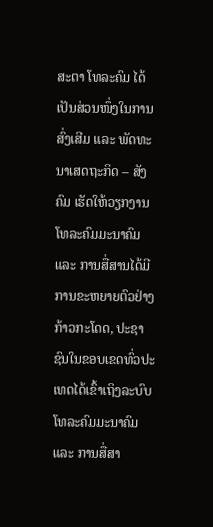ສະຕາ ໂທລະຄົມ ໄດ້ເປັນສ່ວນໜຶ່ງໃນການສົ່ງເສີມ ແລະ ພັດທະນາເສດຖະກິດ – ສັງຄົມ ເຮັດໃຫ້ວຽກງານໂທລະຄົມມະນາຄົມ ແລະ ການສື່ສານໄດ້ມີການຂະຫຍາຍຕົວຢ່າງກ້າວກະໂດດ, ປະຊາຊົນໃນຂອບເຂດທົ່ວປະເທດໄດ້ເຂົ້າເຖິງລະບົບໂທລະຄົມມະນາຄົມ ແລະ ການສື່ສາ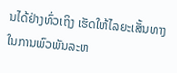ນໄດ້ຢ່າງທົ່ວເຖິງ ເຮັດໃຫ້ໄລຍະເສັ້ນທາງໃນການພົວພັນລະຫ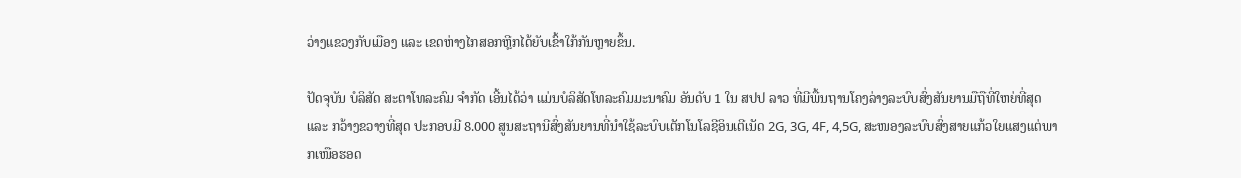ວ່າງແຂວງກັບເມືອງ ແລະ ເຂດຫ່າງໄກສອກຫຼີກໄດ້ຍັບເຂົ້າໃກ້ກັນຫຼາຍຂຶ້ນ.

ປັດຈຸບັນ ບໍລິສັດ ສະຕາໂທລະຄົມ ຈຳກັດ ເອີ້ນໄດ້ວ່າ ແມ່ນບໍລິສັດໂທລະຄົມມະນາຄົມ ອັນດັບ 1 ໃນ ສປປ ລາວ ທີ່ມີພື້ນຖານໂຄງລ່າງລະບົບສົ່ງສັນຍານມືຖືທີ່ໃຫຍ່ທີ່ສຸດ ແລະ ກວ້າງຂວາງທີ່ສຸດ ປະກອບມີ 8.000 ສູນສະຖານີສົ່ງສັນຍານທີ່ນຳໃຊ້ລະບົບເຕັກໂນໂລຊີອິນເຕີເນັດ 2G, 3G, 4F, 4,5G, ສະໜອງລະບົບສົ່ງສາຍແກ້ວໃຍແສງແຕ່ພາກເໜືອຮອດ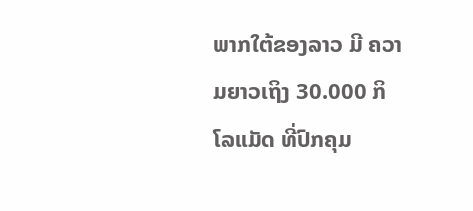ພາກໃຕ້ຂອງລາວ ມີ ຄວາມຍາວເຖິງ 30.000 ກິໂລແມັດ ທີ່ປົກຄຸມ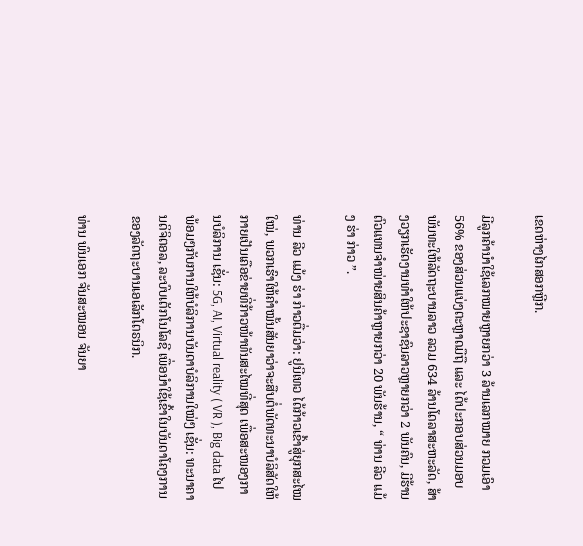ເຂດຫ່າງໄກສອກຫຼີກ.

ມີລູກຄ້ານຳໃຊ້ເລກໝາຍຫຼາຍກວ່າ 3 ລ້ານເລກໝາຍ ກວມເອົາ 56% ຂອງສ່ວນແບ່ງຕະຫຼາດມືຖື ແລະ ໄດ້ປະກອບສ່ວນມອບພັນທະໃຫ້ລັດຖະບານລາວ ລວມ 634 ລ້ານໂດລາສະຫະລັດ, ສ້າງວຽກເຮັດງານທຳໃຫ້ປະຊາຊົນລາວຫຼາຍກວ່າ 2 ພັນຄົນ, ມີຮ້ານຕົວແທນຈຳໜ່າຍສິນຄ້າຫຼາຍກວ່າ 20 ພັນຮ້ານ, “ ທ່ານ ລີວ ແມ້ງ ຮ່າ ກ່າວ ”.

ທ່ານ ລີວ ແມ້ງ ຮ່າ ກ່າວຕື່ມວ່າ: ຢູນີເທວ ໄດ້ກ້າວເຂົ້າສູ່ຍຸກສະໄໝໃໝ່, ພວກເຮົາໃຫ້ຄຳໝັ້ນສັນຍາວ່າຈະສືບຕໍ່ພັດທະນາບໍລິສັດໃຫ້ກາຍເປັນເຄືອຂ່າຍທີ່ກ້າວໜ້າທັນສະໄໝທີ່ສຸດ ເພື່ອສະໜອງການບໍລິການ ເຊັ່ນ: 5G, AI, Virtual reality ( VR ), Big data ໄປພ້ອມໆກັບການໃຫ້ບໍລິການບັນດາບໍລິການໃໝ່ໆ ເຊັ່ນ: ທະນາຄານດິຈິຕອລ, ລະບົບເຕັກໂນໂລຊີ ເພື່ອນຳໃຊ້ເຂົ້າໃນບັນດາໂຄງການຂອງລັດຖະບານເອເລັກໂຕຣນິກ.

ທ່ານ ພົນເອກ ຈັນສະໝອນ ຈັນຍາ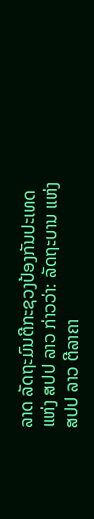ລາດ ລັດຖະມົນຕີກະຊວງປ້ອງກັນປະເທດ ແຫ່ງ ສປປ ລາວ ກ່າວວ່າ: ລັດຖະບານ ແຫ່ງ ສປປ ລາວ ຕີລາຄາ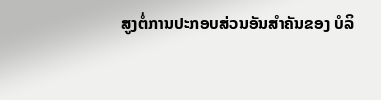ສູງຕໍ່ການປະກອບສ່ວນອັນສຳຄັນຂອງ ບໍລິ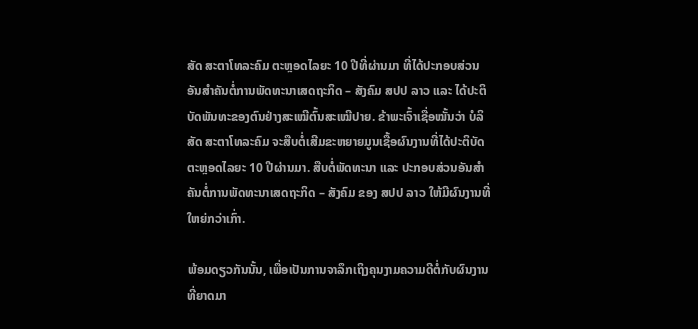ສັດ ສະຕາໂທລະຄົມ ຕະຫຼອດໄລຍະ 10 ປີທີ່ຜ່ານມາ ທີ່ໄດ້ປະກອບສ່ວນອັນສຳຄັນຕໍ່ການພັດທະນາເສດຖະກິດ – ສັງຄົມ ສປປ ລາວ ແລະ ໄດ້ປະຕິບັດພັນທະຂອງຕົນຢ່າງສະເໝີຕົ້ນສະເໝີປາຍ. ຂ້າພະເຈົ້າເຊື່ອໝັ້ນວ່າ ບໍລິສັດ ສະຕາໂທລະຄົມ ຈະສືບຕໍ່ເສີມຂະຫຍາຍມູນເຊື້ອຜົນງານທີ່ໄດ້ປະຕິບັດຕະຫຼອດໄລຍະ 10 ປີຜ່ານມາ. ສືບຕໍ່ພັດທະນາ ແລະ ປະກອບສ່ວນອັນສຳຄັນຕໍ່ການພັດທະນາເສດຖະກິດ – ສັງຄົມ ຂອງ ສປປ ລາວ ໃຫ້ມີຜົນງານທີ່ໃຫຍ່ກວ່າເກົ່າ.

ພ້ອມດຽວກັນນັ້ນ, ເພື່ອເປັນການຈາລຶກເຖິງຄຸນງາມຄວາມດີຕໍ່ກັບຜົນງານທີ່ຍາດມາ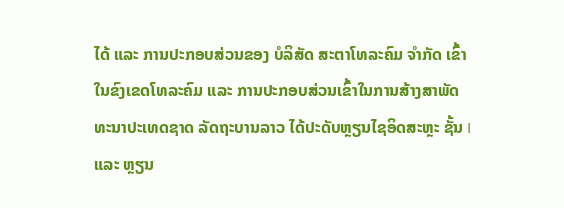ໄດ້ ແລະ ການປະກອບສ່ວນຂອງ ບໍລິສັດ ສະຕາໂທລະຄົມ ຈຳກັດ ເຂົ້າໃນຂົງເຂດໂທລະຄົມ ແລະ ການປະກອບສ່ວນເຂົ້າໃນການສ້າງສາພັດທະນາປະເທດຊາດ ລັດຖະບານລາວ ໄດ້ປະດັບຫຼຽນໄຊອິດສະຫຼະ ຊັ້ນ I ແລະ ຫຼຽນ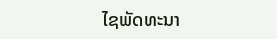ໄຊພັດທະນາ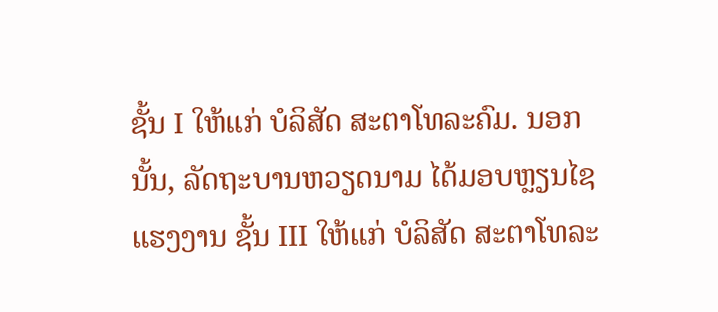ຊັ້ນ I ໃຫ້ແກ່ ບໍລິສັດ ສະຕາໂທລະຄົມ. ນອກນັ້ນ, ລັດຖະບານຫວຽດນາມ ໄດ້ມອບຫຼຽນໄຊແຮງງານ ຊັ້ນ III ໃຫ້ແກ່ ບໍລິສັດ ສະຕາໂທລະ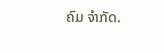ຄົມ ຈຳກັດ.